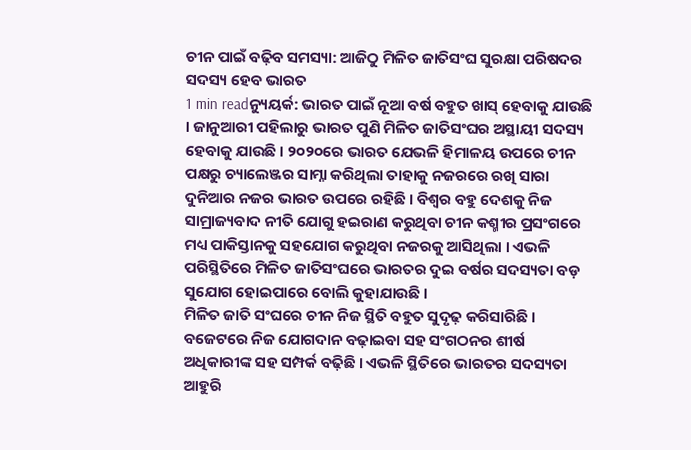ଚୀନ ପାଇଁ ବଢ଼ିବ ସମସ୍ୟା: ଆଜିଠୁ ମିଳିତ ଜାତିସଂଘ ସୁରକ୍ଷା ପରିଷଦର ସଦସ୍ୟ ହେବ ଭାରତ
1 min readନ୍ୟୁୟର୍କ: ଭାରତ ପାଇଁ ନୂଆ ବର୍ଷ ବହୁତ ଖାସ୍ ହେବାକୁ ଯାଉଛି । ଜାନୁଆରୀ ପହିଲାରୁ ଭାରତ ପୁଣି ମିଳିତ ଜାତିସଂଘର ଅସ୍ଥାୟୀ ସଦସ୍ୟ ହେବାକୁ ଯାଉଛି । ୨୦୨୦ରେ ଭାରତ ଯେଭଳି ହିମାଳୟ ଉପରେ ଚୀନ ପକ୍ଷରୁ ଚ୍ୟାଲେଞ୍ଜର ସାମ୍ନା କରିଥିଲା ତାହାକୁ ନଜରରେ ରଖି ସାରା ଦୁନିଆର ନଜର ଭାରତ ଉପରେ ରହିଛି । ବିଶ୍ୱର ବହୁ ଦେଶକୁ ନିଜ ସାମ୍ରାଜ୍ୟବାଦ ନୀତି ଯୋଗୁ ହଇରାଣ କରୁଥିବା ଚୀନ କଶ୍ମୀର ପ୍ରସଂଗରେ ମଧ୍ୟ ପାକିସ୍ତାନକୁ ସହଯୋଗ କରୁଥିବା ନଜରକୁ ଆସିଥିଲା । ଏଭଳି ପରିସ୍ଥିତିରେ ମିଳିତ ଜାତିସଂଘରେ ଭାରତର ଦୁଇ ବର୍ଷର ସଦସ୍ୟତା ବଡ଼ ସୁଯୋଗ ହୋଇପାରେ ବୋଲି କୁହାଯାଉଛି ।
ମିଳିତ ଜାତି ସଂଘରେ ଚୀନ ନିଜ ସ୍ଥିତି ବହୁତ ସୁଦୃଢ଼ କରିସାରିଛି । ବଜେଟରେ ନିଜ ଯୋଗଦାନ ବଢ଼ାଇବା ସହ ସଂଗଠନର ଶୀର୍ଷ ଅଧିକାରୀଙ୍କ ସହ ସମ୍ପର୍କ ବଢ଼ିଛି । ଏଭଳି ସ୍ଥିତିରେ ଭାରତର ସଦସ୍ୟତା ଆହୁରି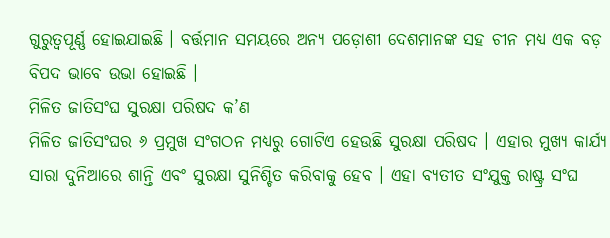ଗୁରୁତ୍ୱପୂର୍ଣ୍ଣ ହୋଇଯାଇଛି । ବର୍ତ୍ତମାନ ସମୟରେ ଅନ୍ୟ ପଡ଼ୋଶୀ ଦେଶମାନଙ୍କ ସହ ଚୀନ ମଧ୍ୟ ଏକ ବଡ଼ ବିପଦ ଭାବେ ଉଭା ହୋଇଛି ।
ମିଳିତ ଜାତିସଂଘ ସୁରକ୍ଷା ପରିଷଦ କ’ଣ
ମିଳିତ ଜାତିସଂଘର ୬ ପ୍ରମୁଖ ସଂଗଠନ ମଧ୍ୟରୁ ଗୋଟିଏ ହେଉଛି ସୁରକ୍ଷା ପରିଷଦ । ଏହାର ମୁଖ୍ୟ କାର୍ଯ୍ୟ ସାରା ଦୁନିଆରେ ଶାନ୍ତି ଏବଂ ସୁରକ୍ଷା ସୁନିଶ୍ଚିତ କରିବାକୁ ହେବ । ଏହା ବ୍ୟତୀତ ସଂଯୁକ୍ତ ରାଷ୍ଟ୍ର ସଂଘ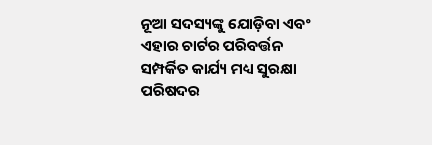ନୂଆ ସଦସ୍ୟଙ୍କୁ ଯୋଡ଼ିବା ଏବଂ ଏହାର ଚାର୍ଟର ପରିବର୍ତ୍ତନ ସମ୍ପର୍କିତ କାର୍ଯ୍ୟ ମଧ୍ୟ ସୁରକ୍ଷା ପରିଷଦର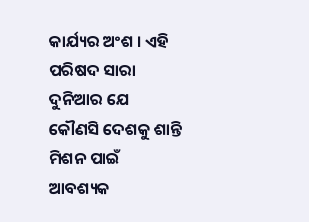କାର୍ଯ୍ୟର ଅଂଶ । ଏହି ପରିଷଦ ସାରା ଦୁନିଆର ଯେ କୌଣସି ଦେଶକୁ ଶାନ୍ତି ମିଶନ ପାଇଁ ଆବଶ୍ୟକ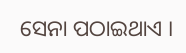ସେନା ପଠାଇଥାଏ ।